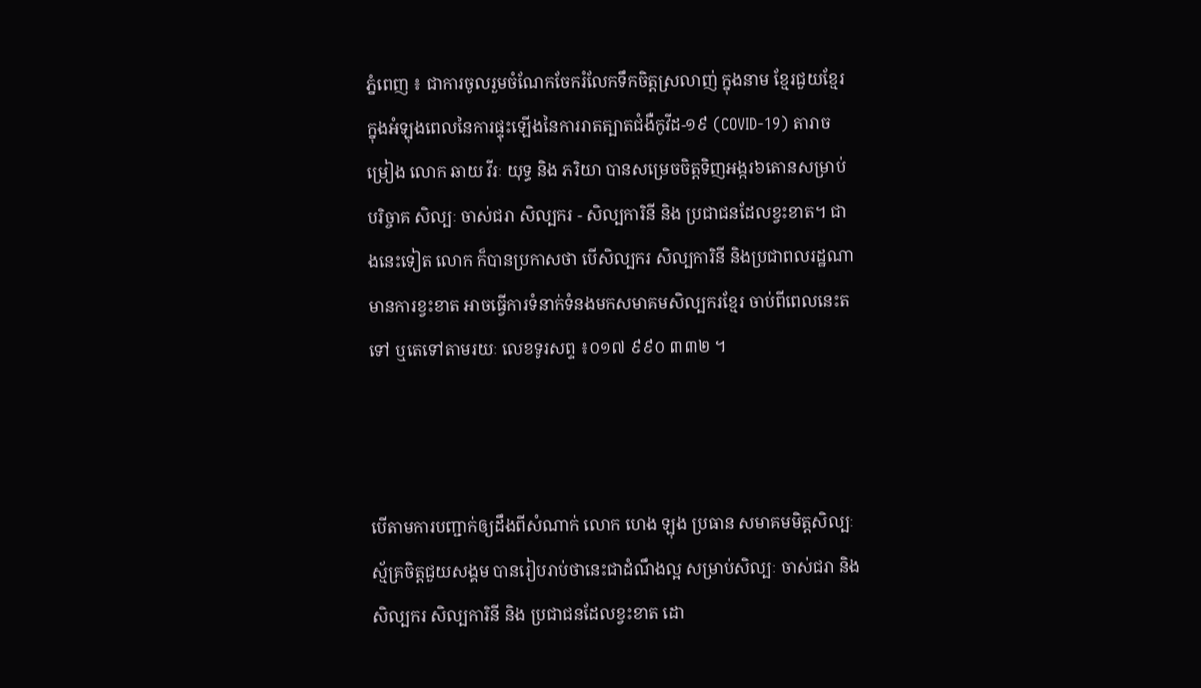ភ្នំពេញ ៖ ជាការចូលរួមចំណែកចែករំលែកទឹកចិត្តស្រលាញ់ ក្នុងនាម ខ្មែរជួយខ្មែរ ក្នុងអំឡុងពេលនៃការផ្ទុះឡើងនៃការរាតត្បាតជំងឺកូវីដ-១៩ (COVID-19) តារាចម្រៀង លោក ឆាយ វីរៈ យុទ្ធ និង ភរិយា បានសម្រេចចិត្តទិញអង្ករ៦តោនសម្រាប់បរិច្ចាគ សិល្បៈ ចាស់ជរា សិល្បករ - សិល្បការិនី និង ប្រជាជនដែលខ្វះខាត។ ជាងនេះទៀត លោក ក៏បានប្រកាសថា បើសិល្បករ សិល្បការិនី និងប្រជាពលរដ្ឋណាមានការខ្វះខាត អាចធ្វើការទំនាក់ទំនងមកសមាគមសិល្បករខ្មែរ ចាប់ពីពេលនេះតទៅ ឬតេទៅតាមរយៈ លេខទូរសព្ទ ៖០១៧ ៩៩០ ៣៣២ ។



បើតាមការបញ្ជាក់ឲ្យដឹងពីសំណាក់ លោក ហេង ឡុង ប្រធាន សមាគមមិត្តសិល្បៈ ស្ម័គ្រចិត្តជួយសង្គម បានរៀបរាប់ថានេះជាដំណឹងល្អ សម្រាប់សិល្បៈ ចាស់ជរា និង សិល្បករ សិល្បការិនី និង ប្រជាជនដែលខ្វះខាត ដោ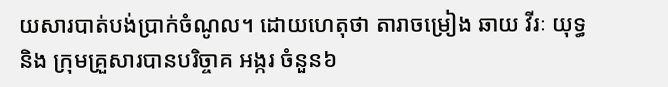យសារបាត់បង់ប្រាក់ចំណូល។ ដោយហេតុថា តារាចម្រៀង ឆាយ វីរៈ យុទ្ធ និង ក្រុមគ្រួសារបានបរិច្ចាគ អង្ករ ចំនួន៦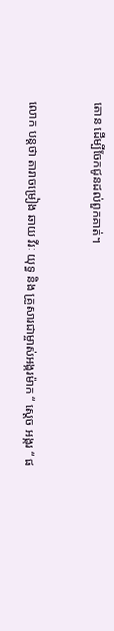តោន ដើម្បីចែកជូនដល់ពួកគាត់។


លោក បន្តថា តារាចម្រៀង ឆាយ វីរៈ យុទ្ធ និង គ្រួសារជាម្ចាស់អង្ករម៉ាក “ ស្ដេច អង្ករ “ ផ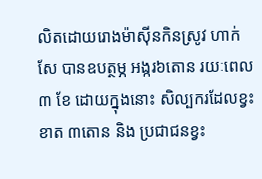លិតដោយរោងម៉ាស៊ីនកិនស្រូវ ហាក់ សែ បានឧបត្ថម្ភ អង្ករ៦តោន រយៈពេល ៣ ខែ ដោយក្នុងនោះ សិល្បករដែលខ្វះខាត ៣តោន និង ប្រជាជនខ្វះ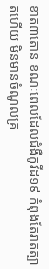ខាត៣តោន ខណៈពេលដែលជំងឺកូវីដ១៩ កំពុងតែរាតត្បាតហើយ មិនមានចំណូលគ្រ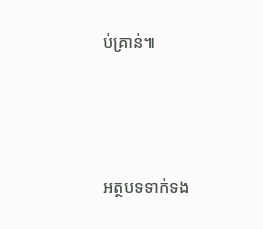ប់គ្រាន់៕





អត្ថបទទាក់ទង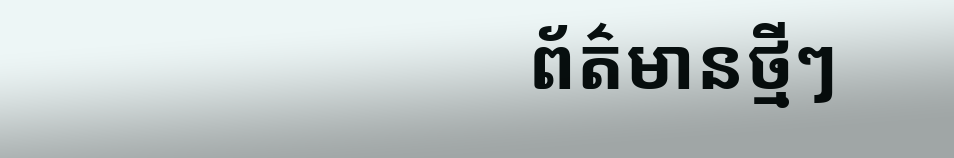ព័ត៌មានថ្មីៗ